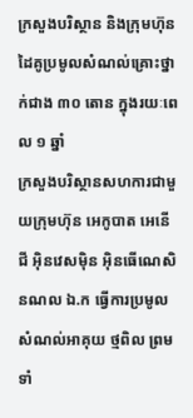ក្រសួងបរិស្ថាន និងក្រុមហ៊ុនដៃគូប្រមូលសំណល់គ្រោះថ្នាក់ជាង ៣០ តោន ក្នុងរយៈពេល ១ ឆ្នាំ
ក្រសួងបរិស្ថានសហការជាមួយក្រុមហ៊ុន អេកូបាត អេនើជី អ៊ិនវេសម៉ិន អ៊ិនធើណេសិនណល ឯ.ក ធ្វើការប្រមូលសំណល់អាគុយ ថ្មពិល ព្រមទាំ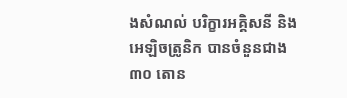ងសំណល់ បរិក្ខារអគ្គិសនី និងអេឡិចត្រូនិក បានចំនួនជាង ៣០ តោន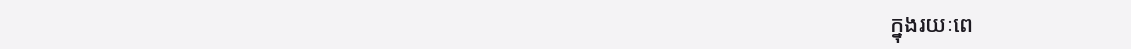ក្នុងរយៈពេ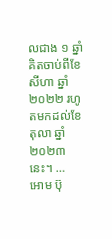លជាង ១ ឆ្នាំ គិតចាប់ពីខែសីហា ឆ្នាំ២០២២ រហូតមកដល់ខែតុលា ឆ្នាំ ២០២៣ នេះ។ …
អោម ប៊ុ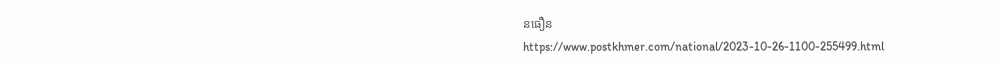នធឿន
https://www.postkhmer.com/national/2023-10-26-1100-255499.html